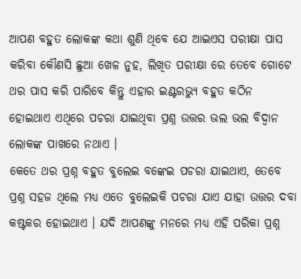ଆପଣ ବହୁତ ଲୋକଙ୍କ କଥା ଶୁଣି ଥିବେ ଯେ ଆଇଏସ ପରୀକ୍ଷା ପାସ କରିବା କୌଣସି ଛୁଆ ଖେଳ ନୁହ, ଲିଖିତ ପରୀକ୍ଷା ରେ ତେବେ ଗୋଟେ ଥର ପାସ କରି ପାରିବେ କିନ୍ତୁ ଏହାର ଇଣ୍ଟରଭ୍ୟୁ ବହୁତ କଠିନ ହୋଇଥାଏ ଏଥିରେ ପଚରା ଯାଇଥିବା ପ୍ରଶ୍ନ ଉତ୍ତର ଭଲ ଭଲ ବିଦ୍ଵାନ ଲୋକଙ୍କ ପାଖରେ ନଥାଏ ।
କେତେ ଥର ପ୍ରଶ୍ନ ବହୁତ ବୁଲେଇ ବଙ୍କେଇ ପଚରା ଯାଇଥାଏ, ତେବେ ପ୍ରଶ୍ନ ସହଜ ଥିଲେ ମଧ୍ୟ ଏତେ ବୁଲେଇକି ପଚରା ଯାଏ ଯାହା ଉତ୍ତର ଦବା କଷ୍ଟକର ହୋଇଥାଏ । ଯଦି ଆପଣଙ୍କୁ ମନରେ ମଧ୍ୟ ଏହି ପରିକା ପ୍ରଶ୍ନ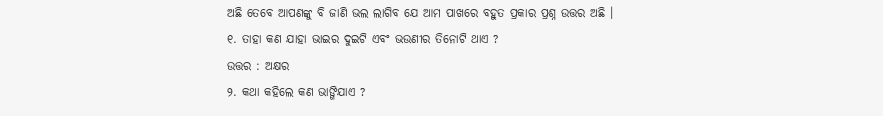ଅଛି ତେବେ ଆପଣଙ୍କୁ ବି ଜାଣି ଭଲ ଲାଗିବ ଯେ ଆମ ପାଖରେ ବହୁତ ପ୍ରକାର ପ୍ରଶ୍ନ ଉତ୍ତର ଅଛି ।
୧. ତାହା କଣ ଯାହା ଭାଇର ଦୁଇଟି ଏବଂ ଭଉଣୀର ତିନୋଟି ଥାଏ ?
ଉତ୍ତର : ଅକ୍ଷର
୨. କଥା କହିଲେ କଣ ଭାଙ୍ଗିଯାଏ ?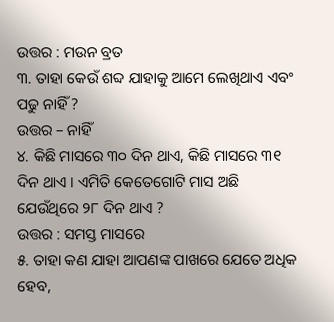ଉତ୍ତର : ମଉନ ବ୍ରତ
୩. ତାହା କେଉଁ ଶବ୍ଦ ଯାହାକୁ ଆମେ ଲେଖିଥାଏ ଏବଂ ପଢୁ ନାହିଁ ?
ଉତ୍ତର – ନାହିଁ
୪. କିଛି ମାସରେ ୩୦ ଦିନ ଥାଏ, କିଛି ମାସରେ ୩୧ ଦିନ ଥାଏ । ଏମିତି କେତେଗୋଟି ମାସ ଅଛି ଯେଉଁଥିରେ ୨୮ ଦିନ ଥାଏ ?
ଉତ୍ତର : ସମସ୍ତ ମାସରେ
୫. ତାହା କଣ ଯାହା ଆପଣଙ୍କ ପାଖରେ ଯେତେ ଅଧିକ ହେବ,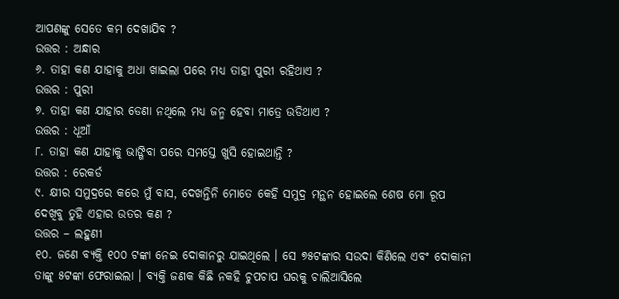ଆପଣଙ୍କୁ ସେତେ କମ ଦେଖାଯିବ ?
ଉତ୍ତର : ଅନ୍ଧାର
୬. ତାହା କଣ ଯାହାକୁ ଅଧା ଖାଇଲା ପରେ ମଧ୍ୟ ତାହା ପୁରୀ ରହିଥାଏ ?
ଉତ୍ତର : ପୁରୀ
୭. ତାହା କଣ ଯାହାର ଡେଣା ନଥିଲେ ମଧ୍ୟ ଜନ୍ମ ହେବା ମାତ୍ରେ ଉଡିଥାଏ ?
ଉତ୍ତର : ଧୂଆଁ
୮. ତାହା କଣ ଯାହାକୁ ଭାଙ୍ଗିବା ପରେ ସମସ୍ତେ ଖୁସି ହୋଇଥାନ୍ତି ?
ଉତ୍ତର : ରେକର୍ଡ
୯. କ୍ଷୀର ସମୁଦ୍ରରେ କରେ ମୁଁ ବାସ, ଦେଖନ୍ତିନି ମୋତେ କେହି ସମୁଦ୍ର ମନ୍ଥନ ହୋଇଲେ ଶେଷ ମୋ ରୂପ ଦେଖିବୁ ତୁହି ଏହାର ଉତର କଣ ?
ଉତ୍ତର – ଲହୁଣୀ
୧୦. ଜଣେ ବ୍ୟକ୍ତି ୧୦୦ ଟଙ୍କା ନେଇ ଦୋକାନରୁ ଯାଇଥିଲେ । ସେ ୭୫ଟଙ୍କାର ସଉଦା କିଣିଲେ ଏବଂ ଦୋକାନୀ ତାଙ୍କୁ ୫ଟଙ୍କା ଫେରାଇଲା । ବ୍ୟକ୍ତି ଜଣକ କିଛି ନକହି ଚୁପଚାପ ଘରକୁ ଚାଲିଆସିଲେ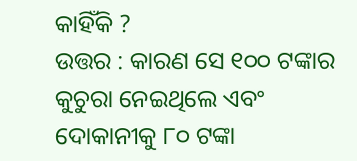କାହିଁକି ?
ଉତ୍ତର : କାରଣ ସେ ୧୦୦ ଟଙ୍କାର କୁଚୁରା ନେଇଥିଲେ ଏବଂ ଦୋକାନୀକୁ ୮୦ ଟଙ୍କା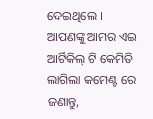ଦେଇଥିଲେ ।
ଆପଣଙ୍କୁ ଆମର ଏଇ ଆର୍ଟିକିଲ୍ ଟି କେମିତି ଲାଗିଲା କମେଣ୍ଟ ରେ ଜଣାନ୍ତୁ,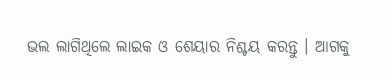ଭଲ ଲାଗିଥିଲେ ଲାଇକ ଓ ଶେୟାର ନିଶ୍ଚୟ କରନ୍ତୁ । ଆଗକୁ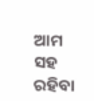ଆମ ସହ ରହିବା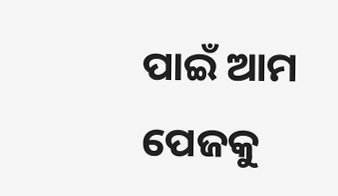ପାଇଁ ଆମ ପେଜକୁ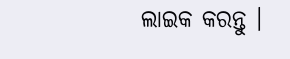ଲାଇକ କରନ୍ତୁ ।